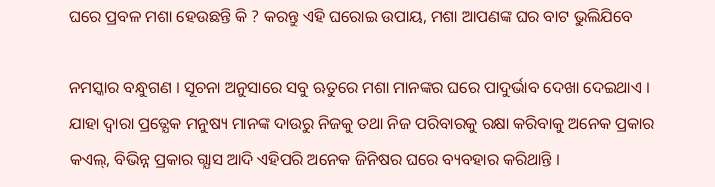ଘରେ ପ୍ରବଳ ମଶା ହେଉଛନ୍ତି କି ? କରନ୍ତୁ ଏହି ଘରୋଇ ଉପାୟ, ମଶା ଆପଣଙ୍କ ଘର ବାଟ ଭୁଲିଯିବେ

ନମସ୍କାର ବନ୍ଧୁଗଣ । ସୂଚନା ଅନୁସାରେ ସବୁ ଋତୁରେ ମଶା ମାନଙ୍କର ଘରେ ପାଦୁର୍ଭାବ ଦେଖା ଦେଇଥାଏ । ଯାହା ଦ୍ଵାରା ପ୍ରତ୍ଯେକ ମନୁଷ୍ୟ ମାନଙ୍କ ଦାଉରୁ ନିଜକୁ ତଥା ନିଜ ପରିବାରକୁ ରକ୍ଷା କରିବାକୁ ଅନେକ ପ୍ରକାର କଏଲ୍, ବିଭିନ୍ନ ପ୍ରକାର ଗ୍ଯାସ ଆଦି ଏହିପରି ଅନେକ ଜିନିଷର ଘରେ ବ୍ୟବହାର କରିଥାନ୍ତି ।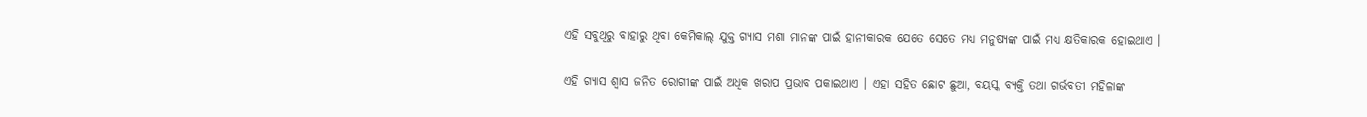ଏହି ସବୁଥିରୁ ବାହାରୁ ଥିବା କେମିକାଲ୍ ଯୁକ୍ତ ଗ୍ଯାସ ମଶା ମାନଙ୍କ ପାଇଁ ହାନୀକାରକ ଯେତେ ସେତେ ମଧ୍ୟ ମନୁଷ୍ୟଙ୍କ ପାଇଁ ମଧ୍ୟ କ୍ଷତିକାରକ ହୋଇଥାଏ ।

ଏହି ଗ୍ଯାସ ଶ୍ଵାସ ଜନିତ ରୋଗୀଙ୍କ ପାଇଁ ଅଧିକ ଖରାପ ପ୍ରଭାବ ପକାଇଥାଏ । ଏହା ସହିତ ଛୋଟ ଛୁଆ, ବୟସ୍କ ବ୍ୟକ୍ତି ତଥା ଗର୍ଭବତୀ ମହିଳାଙ୍କ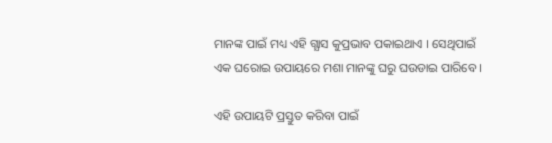ମାନଙ୍କ ପାଇଁ ମଧ୍ୟ ଏହି ଗ୍ଯାସ କୁପ୍ରଭାବ ପକାଇଥାଏ । ସେଥିପାଇଁ ଏକ ଘରୋଇ ଉପାୟରେ ମଶା ମାନଙ୍କୁ ଘରୁ ଘଉଡାଇ ପାରିବେ ।

ଏହି ଉପାୟଟି ପ୍ରସ୍ତୁତ କରିବା ପାଇଁ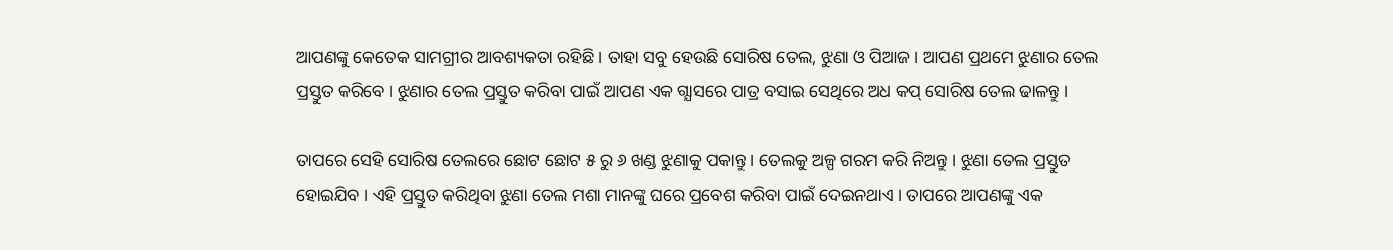ଆପଣଙ୍କୁ କେତେକ ସାମଗ୍ରୀର ଆବଶ୍ୟକତା ରହିଛି । ତାହା ସବୁ ହେଉଛି ସୋରିଷ ତେଲ, ଝୁଣା ଓ ପିଆଜ । ଆପଣ ପ୍ରଥମେ ଝୁଣାର ତେଲ ପ୍ରସ୍ତୁତ କରିବେ । ଝୁଣାର ତେଲ ପ୍ରସ୍ତୁତ କରିବା ପାଇଁ ଆପଣ ଏକ ଗ୍ଯାସରେ ପାତ୍ର ବସାଇ ସେଥିରେ ଅଧ କପ୍ ସୋରିଷ ତେଲ ଢାଳନ୍ତୁ ।

ତାପରେ ସେହି ସୋରିଷ ତେଲରେ ଛୋଟ ଛୋଟ ୫ ରୁ ୬ ଖଣ୍ଡ ଝୁଣାକୁ ପକାନ୍ତୁ । ତେଲକୁ ଅଳ୍ପ ଗରମ କରି ନିଅନ୍ତୁ । ଝୁଣା ତେଲ ପ୍ରସ୍ତୁତ ହୋଇଯିବ । ଏହି ପ୍ରସ୍ତୁତ କରିଥିବା ଝୁଣା ତେଲ ମଶା ମାନଙ୍କୁ ଘରେ ପ୍ରବେଶ କରିବା ପାଇଁ ଦେଇନଥାଏ । ତାପରେ ଆପଣଙ୍କୁ ଏକ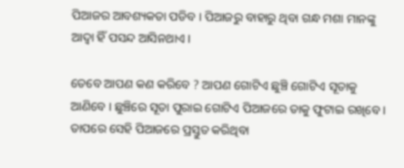ପିଆଜର ଆବଶ୍ୟକତା ପଡିବ । ପିଆଜରୁ ବାହାରୁ ଥିବା ଗନ୍ଧ ମଶା ମାନଙ୍କୁ ଆଦ୍ୱା ହିଁ ପସନ୍ଦ ଆସିନଥାଏ ।

ତେବେ ଆପଣ କଣ କରିବେ ? ଆପଣ ଗୋଟିଏ ଛୁଞ୍ଚି ଗୋଟିଏ ସୂତାକୁ ଆଣିବେ । ଛୁଞ୍ଚିରେ ସୂତା ପୁରାଇ ଗୋଟିଏ ପିଆଜରେ ତାକୁ ଫୁଟାଇ ରଖିବେ । ତାପରେ ସେହି ପିଆଜରେ ପ୍ରସ୍ତୁତ କରିଥିବା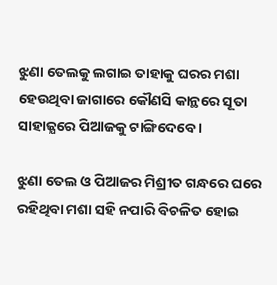ଝୁଣା ତେଲକୁ ଲଗାଇ ତାହାକୁ ଘରର ମଶା ହେଉଥିବା ଜାଗାରେ କୌଣସି କାନ୍ଥରେ ସୂତା ସାହାଜ୍ଯରେ ପିଆଜକୁ ଟାଙ୍ଗିଦେବେ ।

ଝୁଣା ତେଲ ଓ ପିଆଜର ମିଶ୍ରୀତ ଗନ୍ଧରେ ଘରେ ରହିଥିବା ମଶା ସହି ନପାରି ବିଚଳିତ ହୋଇ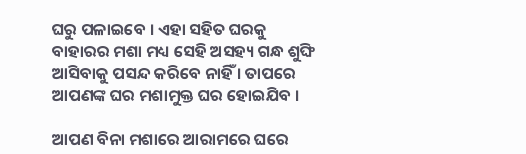ଘରୁ ପଳାଇବେ । ଏହା ସହିତ ଘରକୁ ବାହାରର ମଶା ମଧ୍ୟ ସେହି ଅସହ୍ୟ ଗନ୍ଧ ଶୁଙ୍ଘି ଆସିବାକୁ ପସନ୍ଦ କରିବେ ନାହିଁ । ତାପରେ ଆପଣଙ୍କ ଘର ମଶାମୁକ୍ତ ଘର ହୋଇଯିବ ।

ଆପଣ ବିନା ମଶାରେ ଆରାମରେ ଘରେ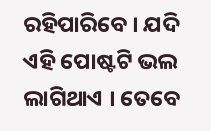ରହିପାରିବେ । ଯଦି ଏହି ପୋଷ୍ଟଟି ଭଲ ଲାଗିଥାଏ । ତେବେ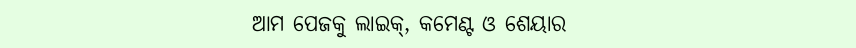ଆମ ପେଜକୁ ଲାଇକ୍, କମେଣ୍ଟ ଓ ଶେୟାର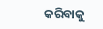କରିବାକୁ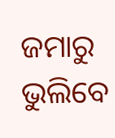ଜମାରୁ ଭୁଲିବେ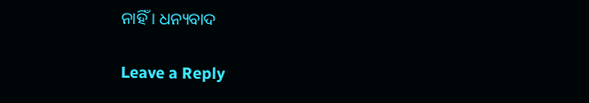ନାହିଁ । ଧନ୍ୟବାଦ

Leave a Reply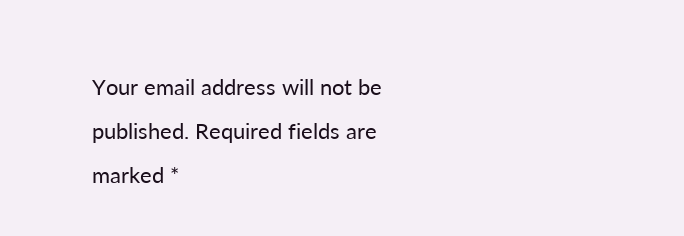Your email address will not be published. Required fields are marked *